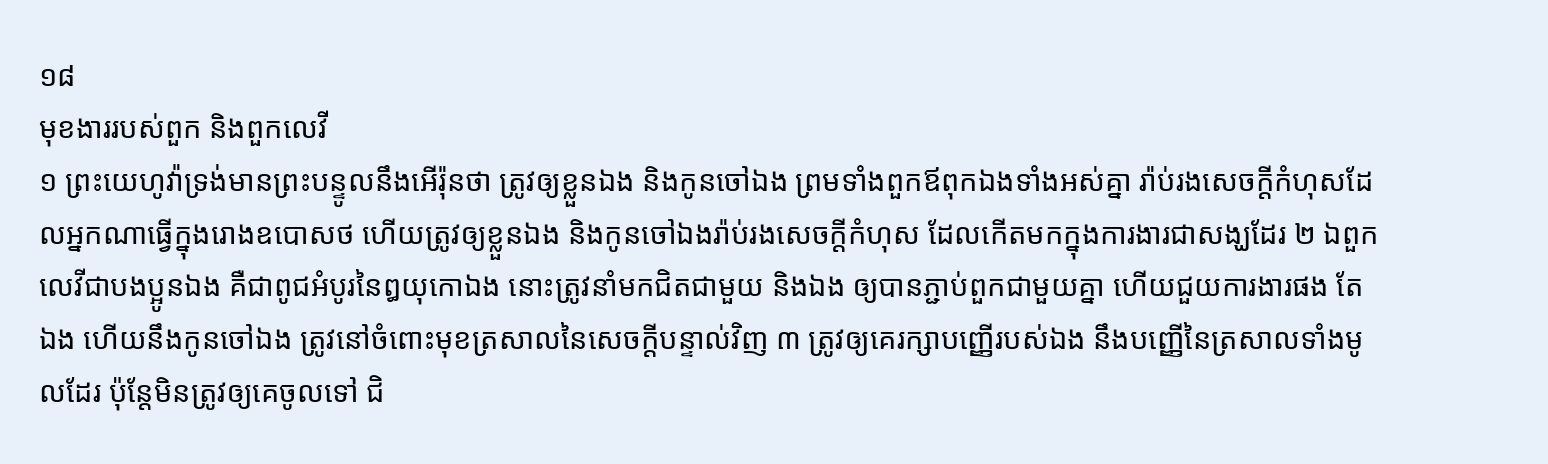១៨
មុខងាររបស់ពួក និងពួកលេវី
១ ព្រះយេហូវ៉ាទ្រង់មានព្រះបន្ទូលនឹងអើរ៉ុនថា ត្រូវឲ្យខ្លួនឯង និងកូនចៅឯង ព្រមទាំងពួកឪពុកឯងទាំងអស់គ្នា រ៉ាប់រងសេចក្តីកំហុសដែលអ្នកណាធ្វើក្នុងរោងឧបោសថ ហើយត្រូវឲ្យខ្លួនឯង និងកូនចៅឯងរ៉ាប់រងសេចក្តីកំហុស ដែលកើតមកក្នុងការងារជាសង្ឃដែរ ២ ឯពួកលេវីជាបងប្អូនឯង គឺជាពូជអំបូរនៃឰយុកោឯង នោះត្រូវនាំមកជិតជាមួយ និងឯង ឲ្យបានភ្ជាប់ពួកជាមួយគ្នា ហើយជួយការងារផង តែឯង ហើយនឹងកូនចៅឯង ត្រូវនៅចំពោះមុខត្រសាលនៃសេចក្តីបន្ទាល់វិញ ៣ ត្រូវឲ្យគេរក្សាបញ្ញើរបស់ឯង នឹងបញ្ញើនៃត្រសាលទាំងមូលដែរ ប៉ុន្តែមិនត្រូវឲ្យគេចូលទៅ ជិ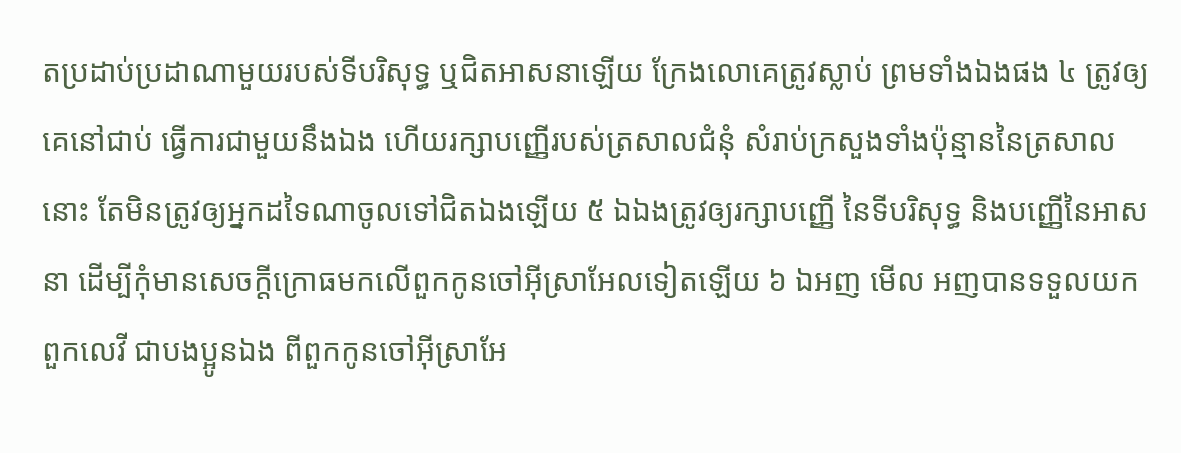តប្រដាប់ប្រដាណាមួយរបស់ទីបរិសុទ្ធ ឬជិតអាសនាឡើយ ក្រែងលោគេត្រូវស្លាប់ ព្រមទាំងឯងផង ៤ ត្រូវឲ្យគេនៅជាប់ ធ្វើការជាមួយនឹងឯង ហើយរក្សាបញ្ញើរបស់ត្រសាលជំនុំ សំរាប់ក្រសួងទាំងប៉ុន្មាននៃត្រសាលនោះ តែមិនត្រូវឲ្យអ្នកដទៃណាចូលទៅជិតឯងឡើយ ៥ ឯឯងត្រូវឲ្យរក្សាបញ្ញើ នៃទីបរិសុទ្ធ និងបញ្ញើនៃអាសនា ដើម្បីកុំមានសេចក្តីក្រោធមកលើពួកកូនចៅអ៊ីស្រាអែលទៀតឡើយ ៦ ឯអញ មើល អញបានទទួលយកពួកលេវី ជាបងប្អូនឯង ពីពួកកូនចៅអ៊ីស្រាអែ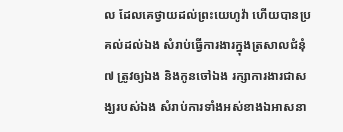ល ដែលគេថ្វាយដល់ព្រះយេហូវ៉ា ហើយបានប្រគល់ដល់ឯង សំរាប់ធ្វើការងារក្នុងត្រសាលជំនុំ ៧ ត្រូវឲ្យឯង និងកូនចៅឯង រក្សាការងារជាសង្ឃរបស់ឯង សំរាប់ការទាំងអស់ខាងឯអាសនា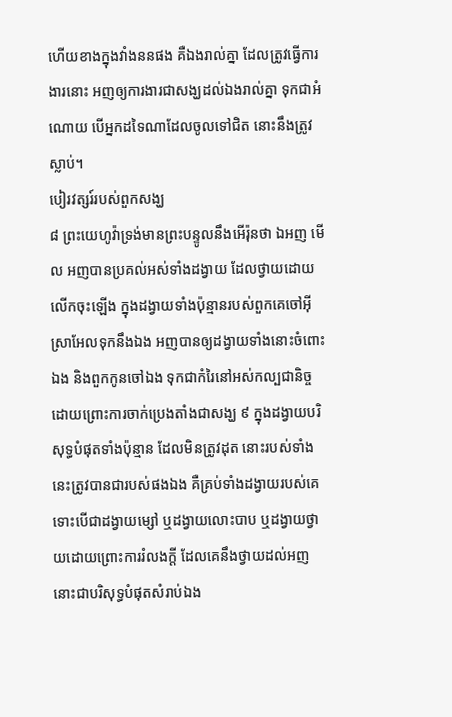ហើយខាងក្នុងវាំងននផង គឺឯងរាល់គ្នា ដែលត្រូវធ្វើការងារនោះ អញឲ្យការងារជាសង្ឃដល់ឯងរាល់គ្នា ទុកជាអំណោយ បើអ្នកដទៃណាដែលចូលទៅជិត នោះនឹងត្រូវស្លាប់។
បៀរវត្សរ៍របស់ពួកសង្ឃ
៨ ព្រះយេហូវ៉ាទ្រង់មានព្រះបន្ទូលនឹងអើរ៉ុនថា ឯអញ មើល អញបានប្រគល់អស់ទាំងដង្វាយ ដែលថ្វាយដោយលើកចុះឡើង ក្នុងដង្វាយទាំងប៉ុន្មានរបស់ពួកគេចៅអ៊ីស្រាអែលទុកនឹងឯង អញបានឲ្យដង្វាយទាំងនោះចំពោះឯង និងពួកកូនចៅឯង ទុកជាកំរៃនៅអស់កល្បជានិច្ច ដោយព្រោះការចាក់ប្រេងតាំងជាសង្ឃ ៩ ក្នុងដង្វាយបរិសុទ្ធបំផុតទាំងប៉ុន្មាន ដែលមិនត្រូវដុត នោះរបស់ទាំងនេះត្រូវបានជារបស់ផងឯង គឺគ្រប់ទាំងដង្វាយរបស់គេ ទោះបើជាដង្វាយម្សៅ ឬដង្វាយលោះបាប ឬដង្វាយថ្វាយដោយព្រោះការរំលងក្តី ដែលគេនឹងថ្វាយដល់អញ នោះជាបរិសុទ្ធបំផុតសំរាប់ឯង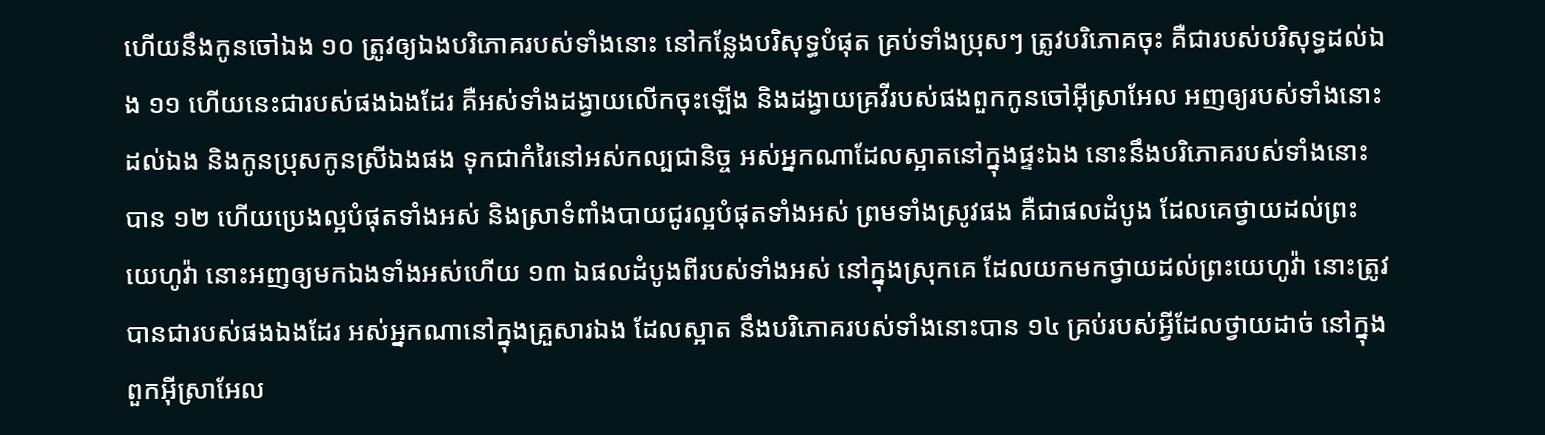ហើយនឹងកូនចៅឯង ១០ ត្រូវឲ្យឯងបរិភោគរបស់ទាំងនោះ នៅកន្លែងបរិសុទ្ធបំផុត គ្រប់ទាំងប្រុសៗ ត្រូវបរិភោគចុះ គឺជារបស់បរិសុទ្ធដល់ឯង ១១ ហើយនេះជារបស់ផងឯងដែរ គឺអស់ទាំងដង្វាយលើកចុះឡើង និងដង្វាយគ្រវីរបស់ផងពួកកូនចៅអ៊ីស្រាអែល អញឲ្យរបស់ទាំងនោះដល់ឯង និងកូនប្រុសកូនស្រីឯងផង ទុកជាកំរៃនៅអស់កល្បជានិច្ច អស់អ្នកណាដែលស្អាតនៅក្នុងផ្ទះឯង នោះនឹងបរិភោគរបស់ទាំងនោះបាន ១២ ហើយប្រេងល្អបំផុតទាំងអស់ និងស្រាទំពាំងបាយជូរល្អបំផុតទាំងអស់ ព្រមទាំងស្រូវផង គឺជាផលដំបូង ដែលគេថ្វាយដល់ព្រះយេហូវ៉ា នោះអញឲ្យមកឯងទាំងអស់ហើយ ១៣ ឯផលដំបូងពីរបស់ទាំងអស់ នៅក្នុងស្រុកគេ ដែលយកមកថ្វាយដល់ព្រះយេហូវ៉ា នោះត្រូវបានជារបស់ផងឯងដែរ អស់អ្នកណានៅក្នុងគ្រួសារឯង ដែលស្អាត នឹងបរិភោគរបស់ទាំងនោះបាន ១៤ គ្រប់របស់អ្វីដែលថ្វាយដាច់ នៅក្នុងពួកអ៊ីស្រាអែល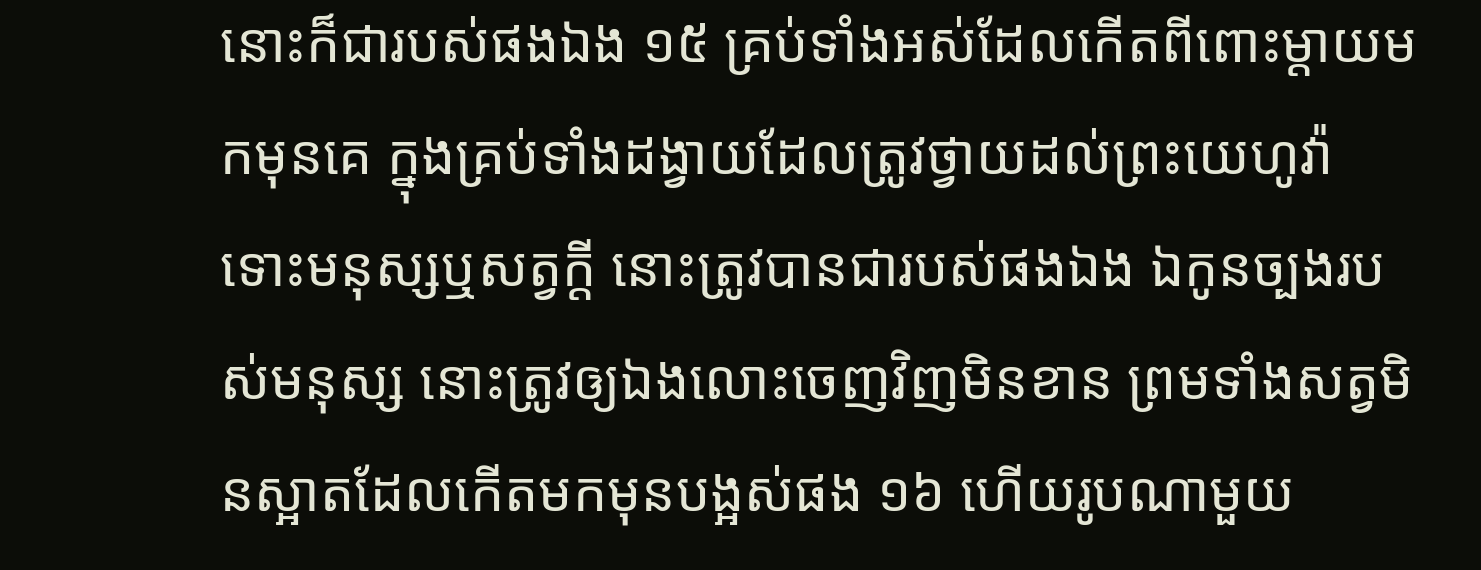នោះក៏ជារបស់ផងឯង ១៥ គ្រប់ទាំងអស់ដែលកើតពីពោះម្តាយមកមុនគេ ក្នុងគ្រប់ទាំងដង្វាយដែលត្រូវថ្វាយដល់ព្រះយេហូវ៉ា ទោះមនុស្សឬសត្វក្តី នោះត្រូវបានជារបស់ផងឯង ឯកូនច្បងរបស់មនុស្ស នោះត្រូវឲ្យឯងលោះចេញវិញមិនខាន ព្រមទាំងសត្វមិនស្អាតដែលកើតមកមុនបង្អស់ផង ១៦ ហើយរូបណាមួយ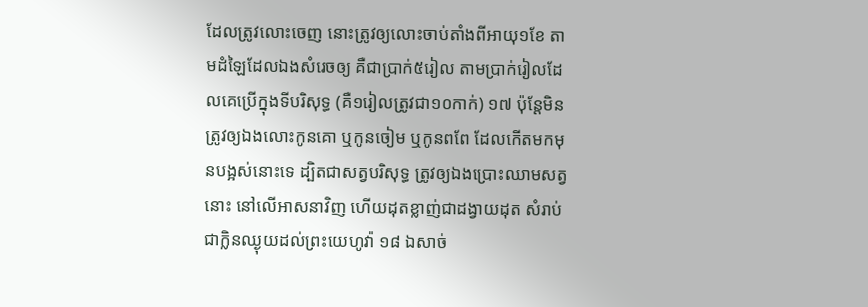ដែលត្រូវលោះចេញ នោះត្រូវឲ្យលោះចាប់តាំងពីអាយុ១ខែ តាមដំឡៃដែលឯងសំរេចឲ្យ គឺជាប្រាក់៥រៀល តាមប្រាក់រៀលដែលគេប្រើក្នុងទីបរិសុទ្ធ (គឺ១រៀលត្រូវជា១០កាក់) ១៧ ប៉ុន្តែមិនត្រូវឲ្យឯងលោះកូនគោ ឬកូនចៀម ឬកូនពពែ ដែលកើតមកមុនបង្អស់នោះទេ ដ្បិតជាសត្វបរិសុទ្ធ ត្រូវឲ្យឯងប្រោះឈាមសត្វនោះ នៅលើអាសនាវិញ ហើយដុតខ្លាញ់ជាដង្វាយដុត សំរាប់ជាក្លិនឈ្ងុយដល់ព្រះយេហូវ៉ា ១៨ ឯសាច់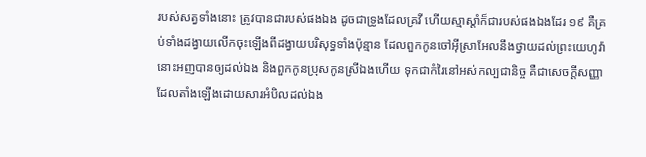របស់សត្វទាំងនោះ ត្រូវបានជារបស់ផងឯង ដូចជាទ្រូងដែលគ្រវី ហើយស្មាស្តាំក៏ជារបស់ផងឯងដែរ ១៩ គឺគ្រប់ទាំងដង្វាយលើកចុះឡើងពីដង្វាយបរិសុទ្ធទាំងប៉ុន្មាន ដែលពួកកូនចៅអ៊ីស្រាអែលនឹងថ្វាយដល់ព្រះយេហូវ៉ា នោះអញបានឲ្យដល់ឯង និងពួកកូនប្រុសកូនស្រីឯងហើយ ទុកជាកំរៃនៅអស់កល្បជានិច្ច គឺជាសេចក្តីសញ្ញា ដែលតាំងឡើងដោយសារអំបិលដល់ឯង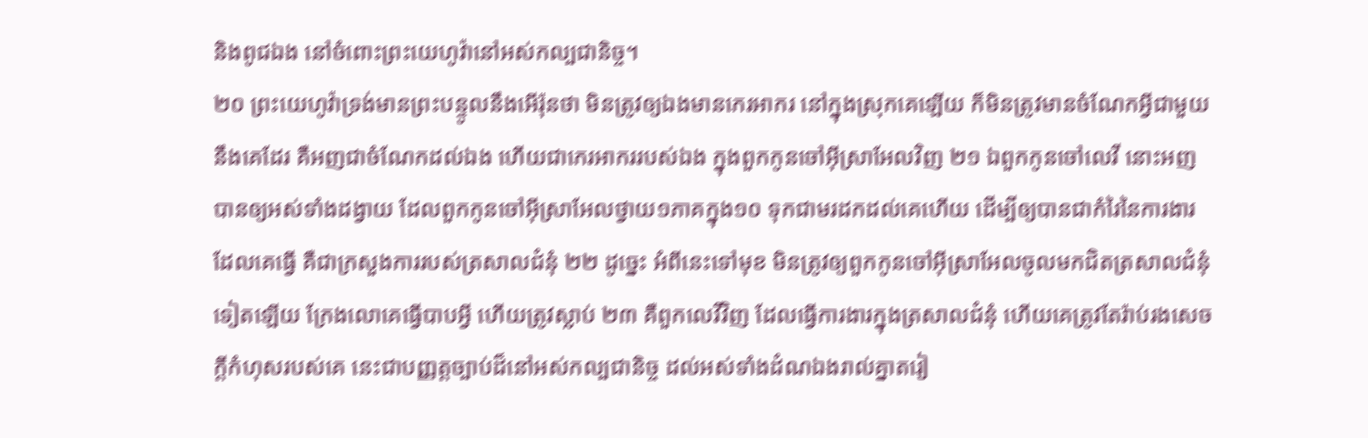និងពូជឯង នៅចំពោះព្រះយេហូវ៉ានៅអស់កល្បជានិច្ច។
២០ ព្រះយេហូវ៉ាទ្រង់មានព្រះបន្ទូលនឹងអើរ៉ុនថា មិនត្រូវឲ្យឯងមានកេរអាករ នៅក្នុងស្រុកគេឡើយ ក៏មិនត្រូវមានចំណែកអ្វីជាមួយនឹងគេដែរ គឺអញជាចំណែកដល់ឯង ហើយជាកេរអាកររបស់ឯង ក្នុងពួកកូនចៅអ៊ីស្រាអែលវិញ ២១ ឯពួកកូនចៅលេវី នោះអញបានឲ្យអស់ទាំងដង្វាយ ដែលពួកកូនចៅអ៊ីស្រាអែលថ្វាយ១ភាគក្នុង១០ ទុកជាមរដកដល់គេហើយ ដើម្បីឲ្យបានជាកំរៃនៃការងារដែលគេធ្វើ គឺជាក្រសួងការរបស់ត្រសាលជំនុំ ២២ ដូច្នេះ អំពីនេះទៅមុខ មិនត្រូវឲ្យពួកកូនចៅអ៊ីស្រាអែលចូលមកជិតត្រសាលជំនុំទៀតឡើយ ក្រែងលោគេធ្វើបាបអ្វី ហើយត្រូវស្លាប់ ២៣ គឺពួកលេវីវិញ ដែលធ្វើការងារក្នុងត្រសាលជំនុំ ហើយគេត្រូវតែរ៉ាប់រងសេចក្តីកំហុសរបស់គេ នេះជាបញ្ញត្តច្បាប់ដ៏នៅអស់កល្បជានិច្ច ដល់អស់ទាំងដំណឯងរាល់គ្នាតរៀ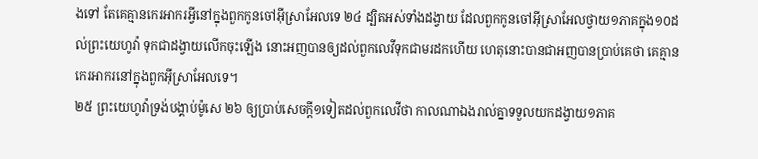ងទៅ តែគេគ្មានកេរអាករអ្វីនៅក្នុងពួកកូនចៅអ៊ីស្រាអែលទេ ២៤ ដ្បិតអស់ទាំងដង្វាយ ដែលពួកកូនចៅអ៊ីស្រាអែលថ្វាយ១ភាគក្នុង១០ដល់ព្រះយេហូវ៉ា ទុកជាដង្វាយលើកចុះឡើង នោះអញបានឲ្យដល់ពួកលេវីទុកជាមរដកហើយ ហេតុនោះបានជាអញបានប្រាប់គេថា គេគ្មានកេរអាករនៅក្នុងពួកអ៊ីស្រាអែលទេ។
២៥ ព្រះយេហូវ៉ាទ្រង់បង្គាប់ម៉ូសេ ២៦ ឲ្យប្រាប់សេចក្តី១ទៀតដល់ពួកលេវីថា កាលណាឯងរាល់គ្នាទទួលយកដង្វាយ១ភាគ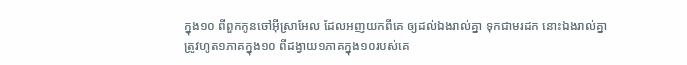ក្នុង១០ ពីពួកកូនចៅអ៊ីស្រាអែល ដែលអញយកពីគេ ឲ្យដល់ឯងរាល់គ្នា ទុកជាមរដក នោះឯងរាល់គ្នាត្រូវហូត១ភាគក្នុង១០ ពីដង្វាយ១ភាគក្នុង១០របស់គេ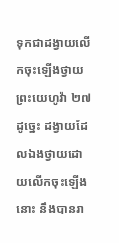ទុកជាដង្វាយលើកចុះឡើងថ្វាយព្រះយេហូវ៉ា ២៧ ដូច្នេះ ដង្វាយដែលឯងថ្វាយដោយលើកចុះឡើងនោះ នឹងបានរា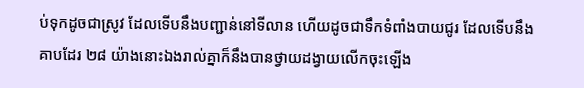ប់ទុកដូចជាស្រូវ ដែលទើបនឹងបញ្ជាន់នៅទីលាន ហើយដូចជាទឹកទំពាំងបាយជូរ ដែលទើបនឹងគាបដែរ ២៨ យ៉ាងនោះឯងរាល់គ្នាក៏នឹងបានថ្វាយដង្វាយលើកចុះឡើង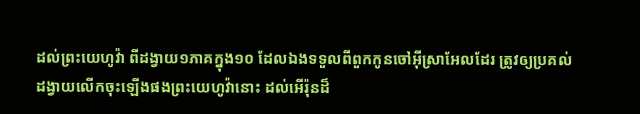ដល់ព្រះយេហូវ៉ា ពីដង្វាយ១ភាគក្នុង១០ ដែលឯងទទួលពីពួកកូនចៅអ៊ីស្រាអែលដែរ ត្រូវឲ្យប្រគល់ដង្វាយលើកចុះឡើងផងព្រះយេហូវ៉ានោះ ដល់អើរ៉ុនដ៏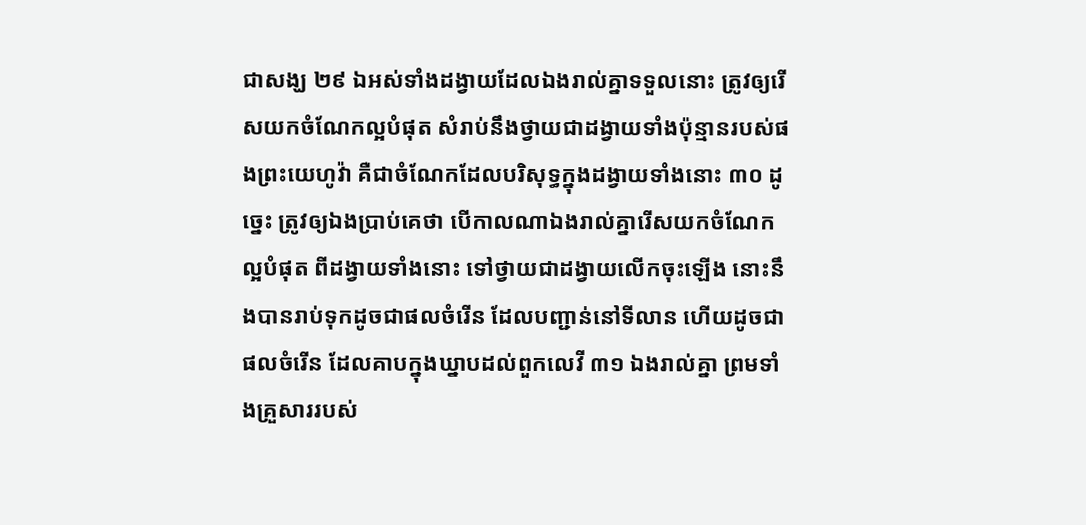ជាសង្ឃ ២៩ ឯអស់ទាំងដង្វាយដែលឯងរាល់គ្នាទទួលនោះ ត្រូវឲ្យរើសយកចំណែកល្អបំផុត សំរាប់នឹងថ្វាយជាដង្វាយទាំងប៉ុន្មានរបស់ផងព្រះយេហូវ៉ា គឺជាចំណែកដែលបរិសុទ្ធក្នុងដង្វាយទាំងនោះ ៣០ ដូច្នេះ ត្រូវឲ្យឯងប្រាប់គេថា បើកាលណាឯងរាល់គ្នារើសយកចំណែកល្អបំផុត ពីដង្វាយទាំងនោះ ទៅថ្វាយជាដង្វាយលើកចុះឡើង នោះនឹងបានរាប់ទុកដូចជាផលចំរើន ដែលបញ្ជាន់នៅទីលាន ហើយដូចជាផលចំរើន ដែលគាបក្នុងឃ្នាបដល់ពួកលេវី ៣១ ឯងរាល់គ្នា ព្រមទាំងគ្រួសាររបស់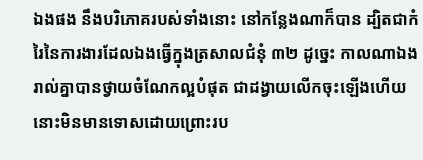ឯងផង នឹងបរិភោគរបស់ទាំងនោះ នៅកន្លែងណាក៏បាន ដ្បិតជាកំរៃនៃការងារដែលឯងធ្វើក្នុងត្រសាលជំនុំ ៣២ ដូច្នេះ កាលណាឯងរាល់គ្នាបានថ្វាយចំណែកល្អបំផុត ជាដង្វាយលើកចុះឡើងហើយ នោះមិនមានទោសដោយព្រោះរប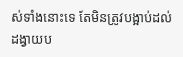ស់ទាំងនោះទេ តែមិនត្រូវបង្អាប់ដល់ដង្វាយប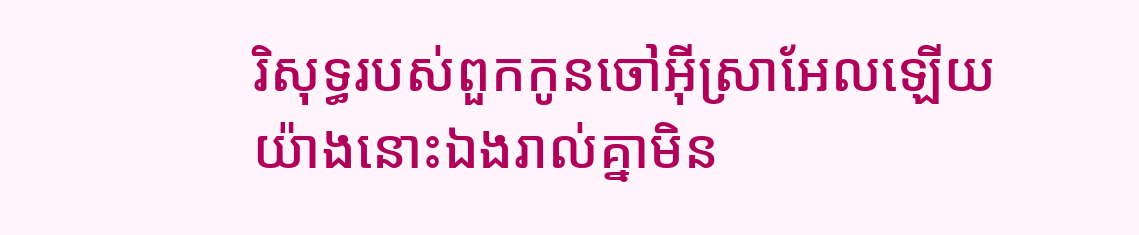រិសុទ្ធរបស់ពួកកូនចៅអ៊ីស្រាអែលឡើយ យ៉ាងនោះឯងរាល់គ្នាមិន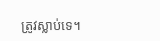ត្រូវស្លាប់ទេ។